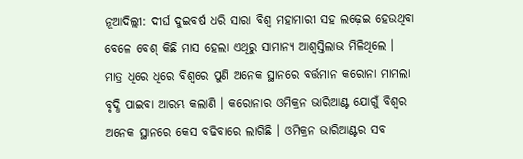ନୂଆଦିଲ୍ଲୀ: ଦୀର୍ଘ ଦୁଇବର୍ଷ ଧରି ସାରା ବିଶ୍ୱ ମହାମାରୀ ସହ ଲଢ଼େଇ ହେଉଥିବା ବେଳେ ବେଶ୍ କିଛି ମାସ ହେଲା ଏଥିରୁ ସାମାନ୍ୟ ଆଶ୍ୱସ୍ତିଲାଭ ମିଳିଥିଲେ । ମାତ୍ର ଧିରେ ଧିରେ ବିଶ୍ୱରେ ପୁଣି ଅନେକ ସ୍ଥାନରେ ବର୍ତ୍ତମାନ କରୋନା ମାମଲା ବୃଦ୍ଧି ପାଇବା ଆରମ୍ଭ କଲାଣି । କରୋନାର ଓମିକ୍ରନ ଭାରିଆଣ୍ଟ ଯୋଗୁଁ ବିଶ୍ୱର ଅନେକ ସ୍ଥାନରେ କେସ ବଢିବାରେ ଲାଗିଛି । ଓମିକ୍ରନ ଭାରିଆଣ୍ଟର ସବ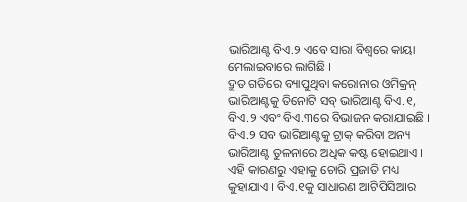ଭାରିଆଣ୍ଟ ବିଏ.୨ ଏବେ ସାରା ବିଶ୍ୱରେ କାୟା ମେଲାଇବାରେ ଲାଗିଛି ।
ଦ୍ରୁତ ଗତିରେ ବ୍ୟାପୁଥିବା କରୋନାର ଓମିକ୍ରନ୍ ଭାରିଆଣ୍ଟକୁ ତିନୋଟି ସବ୍ ଭାରିଆଣ୍ଟ ବିଏ.୧, ବିଏ.୨ ଏବଂ ବିଏ.୩ରେ ବିଭାଜନ କରାଯାଇଛି । ବିଏ.୨ ସବ ଭାରିଆଣ୍ଟକୁ ଟ୍ରାକ୍ କରିବା ଅନ୍ୟ ଭାରିଆଣ୍ଟ ତୁଳନାରେ ଅଧିକ କଷ୍ଟ ହୋଇଥାଏ । ଏହି କାରଣରୁ ଏହାକୁ ଚୋରି ପ୍ରଜାତି ମଧ୍ୟ କୁହାଯାଏ । ବିଏ.୧କୁ ସାଧାରଣ ଆଟିପିସିଆର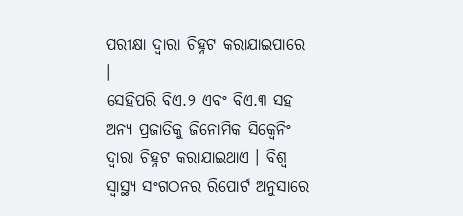ପରୀକ୍ଷା ଦ୍ୱାରା ଚିହ୍ନଟ କରାଯାଇପାରେ ।
ସେହିପରି ବିଏ.୨ ଏବଂ ବିଏ.୩ ସହ ଅନ୍ୟ ପ୍ରଜାତିକୁ ଜିନୋମିକ ସିକ୍ୱେନିଂ ଦ୍ୱାରା ଚିହ୍ନଟ କରାଯାଇଥାଏ । ବିଶ୍ୱ ସ୍ୱାସ୍ଥ୍ୟ ସଂଗଠନର ରିପୋର୍ଟ ଅନୁସାରେ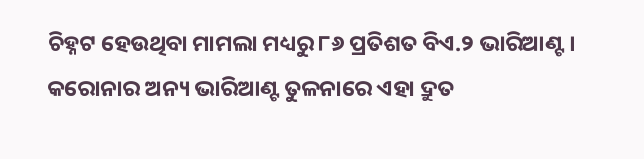ଚିହ୍ନଟ ହେଉଥିବା ମାମଲା ମଧ୍ୟରୁ ୮୬ ପ୍ରତିଶତ ବିଏ.୨ ଭାରିଆଣ୍ଟ । କରୋନାର ଅନ୍ୟ ଭାରିଆଣ୍ଟ ତୁଳନାରେ ଏହା ଦ୍ରୁତ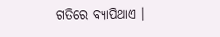ଗତିରେ ବ୍ୟାପିଥାଏ ।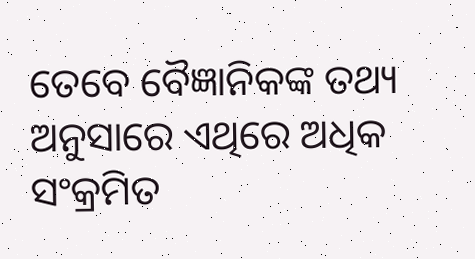ତେବେ ବୈଜ୍ଞାନିକଙ୍କ ତଥ୍ୟ ଅନୁସାରେ ଏଥିରେ ଅଧିକ ସଂକ୍ରମିତ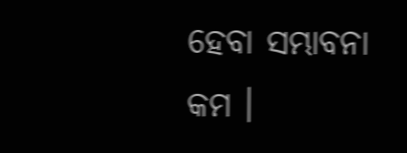ହେବା ସମ୍ଭାବନା କମ ।